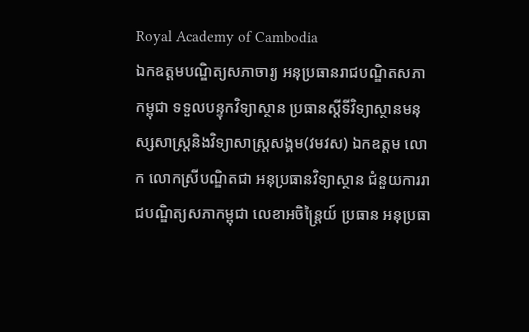Royal Academy of Cambodia
ឯកឧត្តមបណ្ឌិត្យសភាចារ្យ អនុប្រធានរាជបណ្ឌិតសភាកម្ពុជា ទទួលបន្ទុកវិទ្យាស្ថាន ប្រធានស្តីទីវិទ្យាស្ថានមនុស្សសាស្ត្រនិងវិទ្យាសាស្ត្រសង្គម(វមវស) ឯកឧត្តម លោក លោកស្រីបណ្ឌិតជា អនុប្រធានវិទ្យាស្ថាន ជំនួយការរាជបណ្ឌិត្យសភាកម្ពុជា លេខាអចិន្ត្រៃយ៍ ប្រធាន អនុប្រធា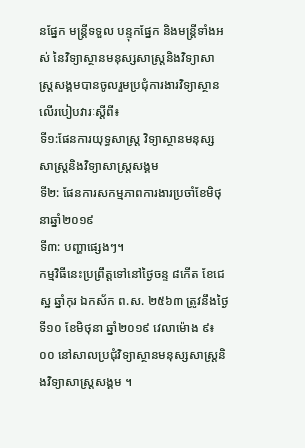នផ្នែក មន្ត្រីទទួល បន្ទុកផ្នែក និងមន្ត្រីទាំងអស់ នៃវិទ្យាស្ថានមនុស្សសាស្រ្តនិងវិទ្យាសាស្រ្តសង្គមបានចូលរួមប្រជុំការងារវិទ្យាស្ថានលើរបៀបវារៈស្តីពី៖
ទី១:ផែនការយុទ្ធសាស្ត្រ វិទ្យាស្ថានមនុស្សសាស្ត្រនិងវិទ្យាសាស្ត្រសង្គម
ទី២: ផែនការសកម្មភាពការងារប្រចាំខែមិថុនាឆ្នាំ២០១៩
ទី៣: បញ្ហាផ្សេងៗ។
កម្មវិធីនេះប្រព្រឹត្តទៅនៅថ្ងៃចន្ទ ៨កើត ខែជេស្ឋ ឆ្នាំកុរ ឯកស័ក ព.ស. ២៥៦៣ ត្រូវនឹងថ្ងៃទី១០ ខែមិថុនា ឆ្នាំ២០១៩ វេលាម៉ោង ៩៖០០ នៅសាលប្រជុំវិទ្យាស្ថានមនុស្សសាស្ត្រនិងវិទ្យាសាស្ត្រសង្គម ។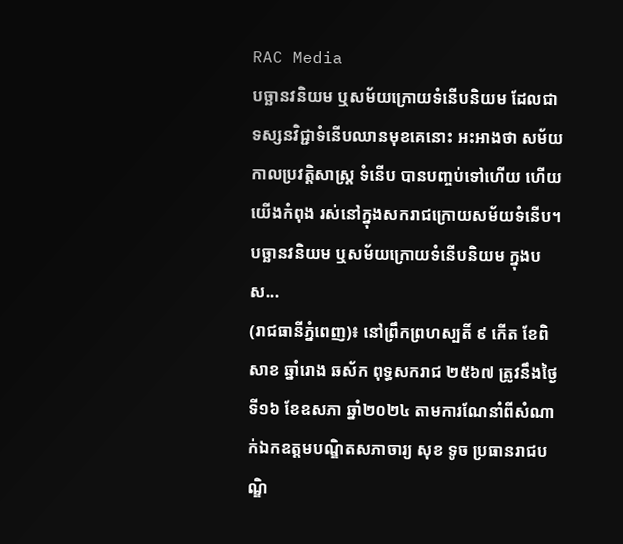RAC Media
បច្ឆានវនិយម ឬសម័យក្រោយទំនើបនិយម ដែលជាទស្សនវិជ្ជាទំនើបឈានមុខគេនោះ អះអាងថា សម័យកាលប្រវត្ដិសាស្ដ្រ ទំនើប បានបញ្ចប់ទៅហើយ ហើយយើងកំពុង រស់នៅក្នុងសករាជក្រោយសម័យទំនើប។ បច្ឆានវនិយម ឬសម័យក្រោយទំនើបនិយម ក្នុងបស...
(រាជធានីភ្នំពេញ)៖ នៅព្រឹកព្រហស្បតិ៍ ៩ កើត ខែពិសាខ ឆ្នាំរោង ឆស័ក ពុទ្ធសករាជ ២៥៦៧ ត្រូវនឹងថ្ងៃទី១៦ ខែឧសភា ឆ្នាំ២០២៤ តាមការណែនាំពីសំណាក់ឯកឧត្ដមបណ្ឌិតសភាចារ្យ សុខ ទូច ប្រធានរាជបណ្ឌិ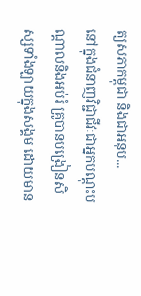ត្យសភាកម្ពុជា និងជាអនុប...
នៅក្នុងជំនាញវិជ្ជាជីវៈជាអ្នកបណ្ដុះបណ្ដាលនិងអប់រំ គ្រូបានបង្រៀនសិស្សទាំងឡាយក្នុងសង្គម ដោយមាន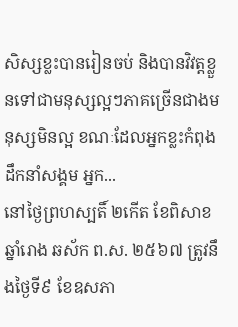សិស្សខ្លះបានរៀនចប់ និងបានវិវត្តខ្លួនទៅជាមនុស្សល្អៗភាគច្រើនជាងមនុស្សមិនល្អ ខណៈដែលអ្នកខ្លះកំពុងដឹកនាំសង្គម អ្នក...
នៅថ្ងៃព្រហស្បតិ៍ ២កើត ខែពិសាខ ឆ្នាំរោង ឆស័ក ព.ស. ២៥៦៧ ត្រូវនឹងថ្ងៃទី៩ ខែឧសភា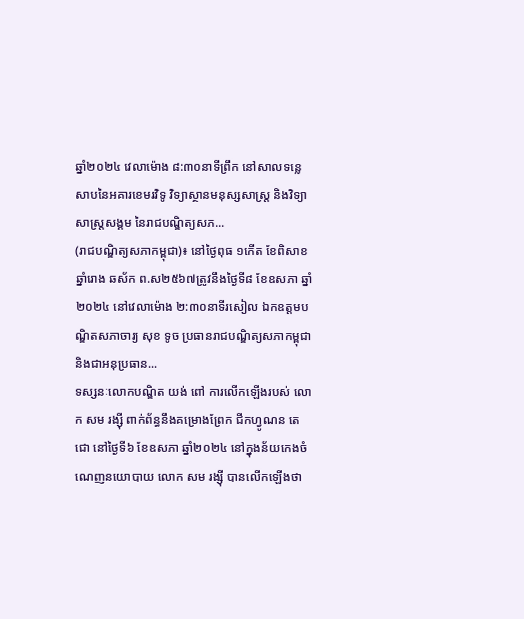ឆ្នាំ២០២៤ វេលាម៉ោង ៨:៣០នាទីព្រឹក នៅសាលទន្លេសាបនៃអគារខេមរវិទូ វិទ្យាស្ថានមនុស្សសាស្រ្ត និងវិទ្យាសាស្រ្តសង្គម នៃរាជបណ្ឌិត្យសភ...
(រាជបណ្ឌិត្យសភាកម្ពុជា)៖ នៅថ្ងៃពុធ ១កើត ខែពិសាខ ឆ្នាំរោង ឆស័ក ព.ស២៥៦៧ត្រូវនឹងថ្ងៃទី៨ ខែឧសភា ឆ្នាំ២០២៤ នៅវេលាម៉ោង ២:៣០នាទីរសៀល ឯកឧត្តមបណ្ឌិតសភាចារ្យ សុខ ទូច ប្រធានរាជបណ្ឌិត្យសភាកម្ពុជា និងជាអនុប្រធាន...
ទស្សនៈលោកបណ្ឌិត យង់ ពៅ ការលើកឡើងរបស់ លោក សម រង្ស៊ី ពាក់ព័ន្ធនឹងគម្រោងព្រែក ជីកហ្វូណន តេជោ នៅថ្ងៃទី៦ ខែឧសភា ឆ្នាំ២០២៤ នៅក្នុងន័យកេងចំណេញនយោបាយ លោក សម រង្ស៊ី បានលើកឡើងថា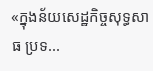«ក្នុងន័យសេដ្ឋកិច្ចសុទ្ធសាធ ប្រទ...